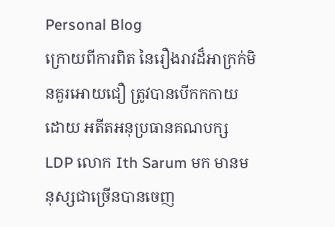Personal Blog
ក្រោយពីការពិត នៃរឿងរាវដ៏អាក្រក់មិនគួរអោយជឿ ត្រូវបានបើកកកាយដោយ អតីតអនុប្រធានគណបក្ស LDP លោក Ith Sarum មក មានមនុស្សជាច្រើនបានចេញ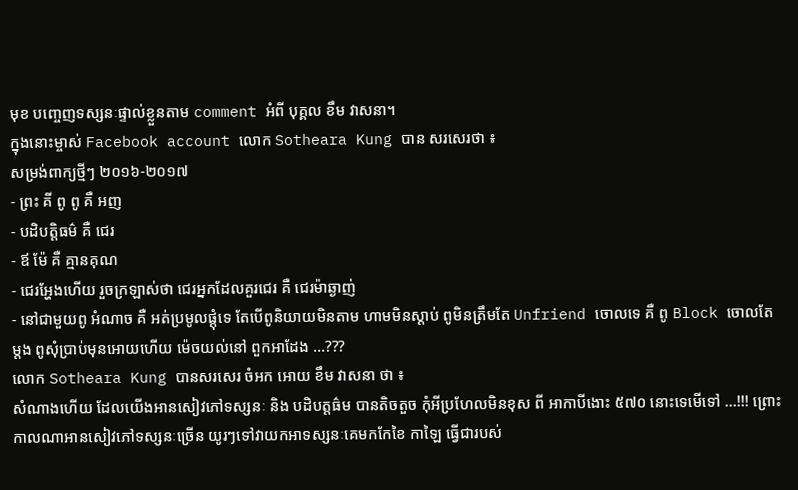មុខ បញ្ចេញទស្សនៈផ្ទាល់ខ្លួនតាម comment អំពី បុគ្គល ខឹម វាសនា។
ក្នុងនោះម្ចាស់ Facebook account លោក Sotheara Kung បាន សរសេរថា ៖
សម្រង់ពាក្យថ្មីៗ ២០១៦-២០១៧
- ព្រះ គី ពូ ពូ គឺ អញ
- បដិបត្តិធម៌ គឺ ជេរ
- ឪ ម៉ែ គឺ គ្មានគុណ
- ជេរអ្ហែងហើយ រួចក្រឡាស់ថា ជេរអ្នកដែលគួរជេរ គឺ ជេរម៉ាឆ្ងាញ់
- នៅជាមួយពូ អំណាច គឺ អត់ប្រមូលផ្តុំទេ តែបើពូនិយាយមិនតាម ហាមមិនស្តាប់ ពូមិនត្រឹមតែ Unfriend ចោលទេ គឺ ពូ Block ចោលតែម្តង ពូសុំប្រាប់មុនអោយហើយ ម៉េចយល់នៅ ពួកអាដែង ...???
លោក Sotheara Kung បានសរសេរ ចំអក អោយ ខឹម វាសនា ថា ៖
សំណាងហើយ ដែលយើងអានសៀវភៅទស្សនៈ និង បដិបត្តធ៌ម បានតិចតួច កុំអីប្រហែលមិនខុស ពី អាកាបីងោះ ៥៧០ នោះទេមើទៅ ...!!! ព្រោះកាលណាអានសៀវភៅទស្សនៈច្រើន យូរៗទៅវាយកអាទស្សនៈគេមកកែខៃ កាឡៃ ធ្វើជារបស់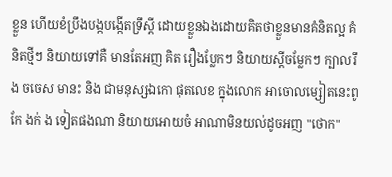ខ្លួន ហើយខំប្រឹងបង្កបង្កើតទ្រឹស្តី ដោយខ្លួនឯងដោយគិតថាខ្លួនមានគំនិតល្អ គំនិតថ្មីៗ និយាយទៅគឺ មានតែអញ គិត រឿងប្លែកៗ និយាយស្តីចម្លែកៗ ក្បាលរឹង ចចេស មានះ និង ជាមនុស្សឯកោ ផុតលេខ ក្នុងលោក អាចោលម្សៀតនេះពូកែ ងក់ ង ទៀតផងណា និយាយអោយចំ អាណាមិនយល់ដូចអញ "ថោក"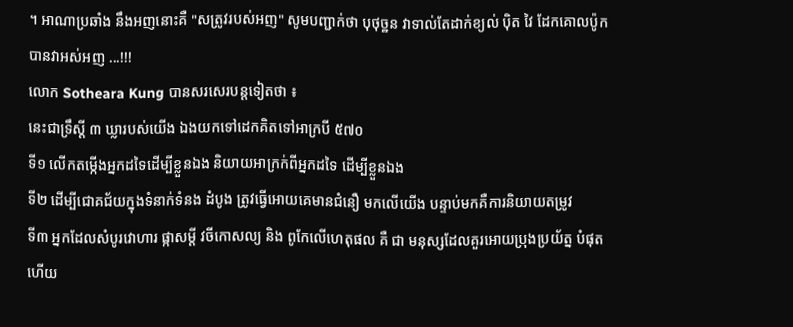។ អាណាប្រឆាំង នឹងអញនោះគឺ "សត្រូវរបស់អញ" សូមបញ្ជាក់ថា បុថុច្ឋន វាទាល់តែដាក់ខ្យល់ បុិត វៃ ដែកគោលប៉ូក បានវាអស់អញ ...!!!
លោក Sotheara Kung បានសរសេរបន្តទៀតថា ៖
នេះជាទ្រឹស្តី ៣ ឃ្លារបស់យើង ឯងយកទៅដេកគិតទៅអាក្របី ៥៧០
ទី១ លើកតម្កើងអ្នកដទៃដើម្បីខ្លួនឯង និយាយអាក្រក់ពីអ្នកដទៃ ដើម្បីខ្លួនឯង
ទី២ ដើម្បីជោគជ័យក្នុងទំនាក់ទំនង ដំបូង ត្រូវធ្វើអោយគេមានជំនឿ មកលើយើង បន្ទាប់មកគឺការនិយាយតម្រូវ
ទី៣ អ្នកដែលសំបូរវោហារ ផ្កាសម្តី វចីកោសល្យ និង ពូកែលើហេតុផល គឺ ជា មនុស្សដែលគួរអោយប្រុងប្រយ័ត្ន បំផុត ហើយ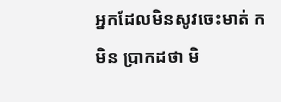អ្នកដែលមិនសូវចេះមាត់ ក មិន ប្រាកដថា មិ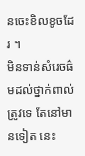នចេះខិលខូចដែរ ។
មិនទាន់សំរេចធ៌មដល់ថ្នាក់ពាល់ត្រូវទេ តែនៅមានទៀត នេះ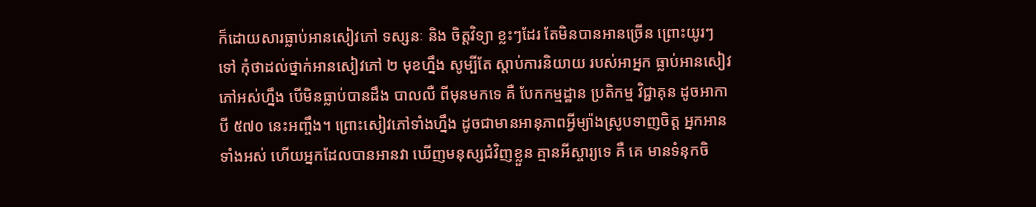ក៏ដោយសារធ្លាប់អានសៀវភៅ ទស្សនៈ និង ចិត្តវិទ្យា ខ្លះៗដែរ តែមិនបានអានច្រើន ព្រោះយូរៗទៅ កុំថាដល់ថ្នាក់អានសៀវភៅ ២ មុខហ្នឹង សូម្បីតែ ស្តាប់ការនិយាយ របស់អាអ្នក ធ្លាប់អានសៀវភៅអស់ហ្នឹង បើមិនធ្លាប់បានដឹង បាលលឺ ពីមុនមកទេ គឺ បែកកម្មដ្ឋាន ប្រតិកម្ម វិជ្ជាគុន ដូចអាកាបី ៥៧០ នេះអញ្ចឹង។ ព្រោះសៀវភៅទាំងហ្នឹង ដូចជាមានអានុភាពអ្វីម្យ៉ាងស្រូបទាញចិត្ត អ្នកអានទាំងអស់ ហើយអ្នកដែលបានអានវា ឃើញមនុស្សជំវិញខ្លួន គ្មានអីស្ចារ្យទេ គឺ គេ មានទំនុកចិ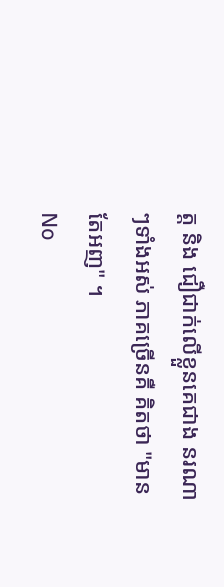ត្ត និង ជឿជាក់លើខ្លួនគេជាង នរណាៗទាំងអស់ ភាគច្រើនគឺ គិតថា "មានតែអញ" ។
No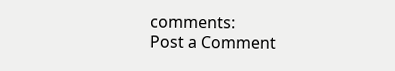comments:
Post a Comment